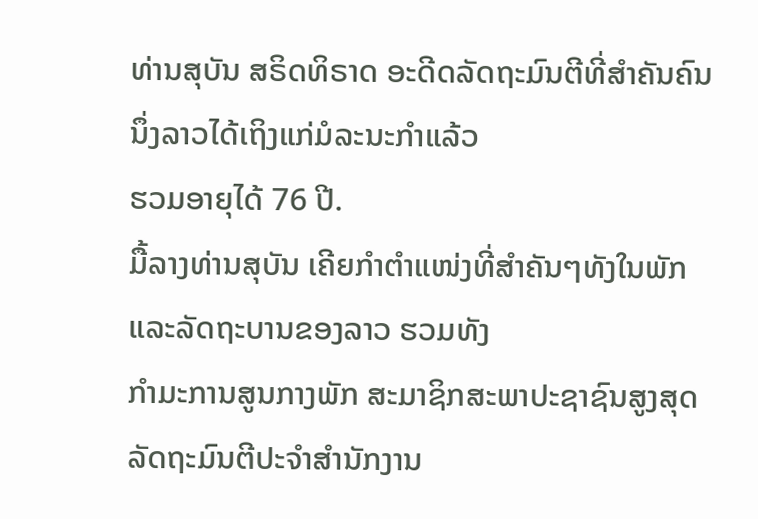ທ່ານສຸບັນ ສຣິດທິຣາດ ອະດີດລັດຖະມົນຕີທີ່ສຳຄັນຄົນນຶ່ງລາວໄດ້ເຖິງແກ່ມໍລະນະກຳແລ້ວ
ຮວມອາຍຸໄດ້ 76 ປີ.
ມື້ລາງທ່ານສຸບັນ ເຄີຍກຳຕຳແໜ່ງທີ່ສຳຄັນໆທັງໃນພັກແລະລັດຖະບານຂອງລາວ ຮວມທັງ
ກຳມະການສູນກາງພັກ ສະມາຊິກສະພາປະຊາຊົນສູງສຸດ ລັດຖະມົນຕີປະຈຳສຳນັກງານ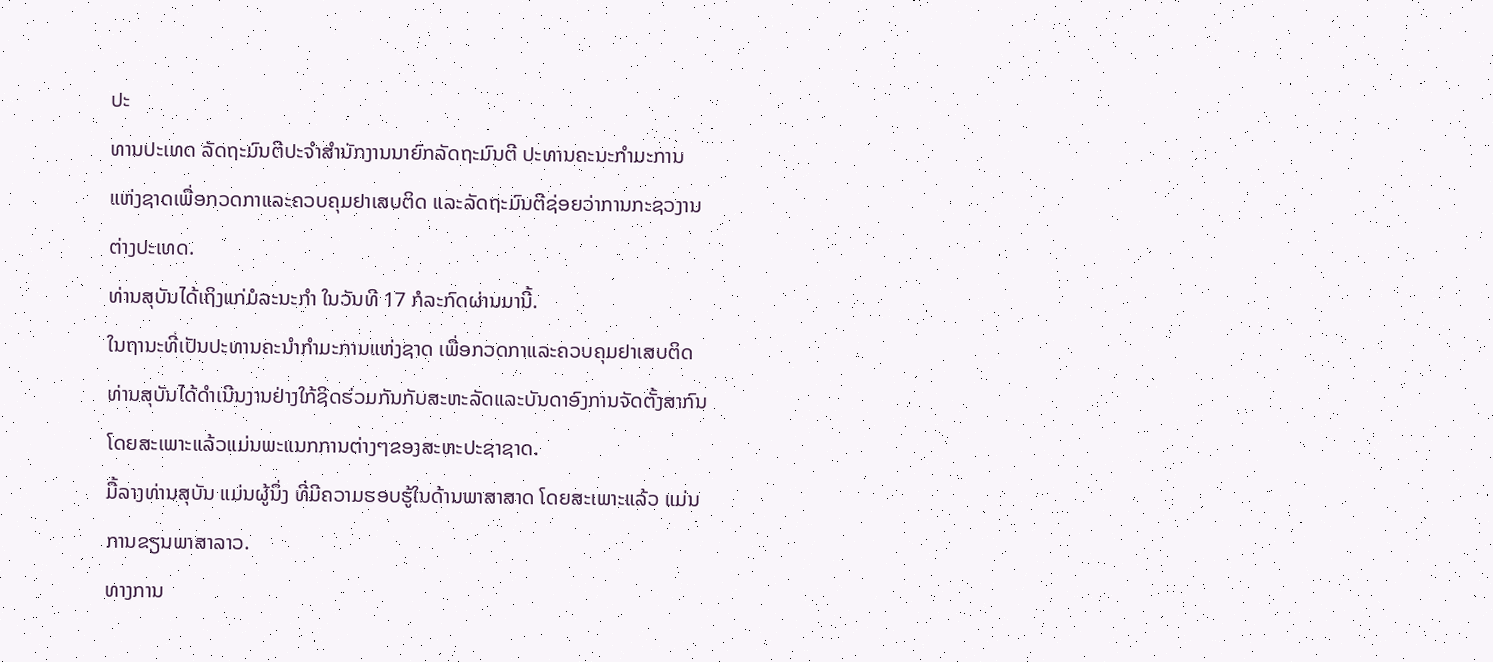ປະ
ທານປະເທດ ລັດຖະມົນຕີປະຈຳສຳນັກງານນາຍົກລັດຖະມົນຕີ ປະທານຄະນະກຳມະການ
ແຫ່ງຊາດເພື່ອກວດກາແລະຄວບຄຸມຢາເສບຕິດ ແລະລັດຖະມົນຕີຊ່ອຍວ່າການກະຊວງານ
ຕ່າງປະເທດ.
ທ່ານສຸບັນໄດ້ເຖິງແກ່ມໍລະນະກຳ ໃນວັນທີ 17 ກໍລະກົດຜ່ານມານີ້.
ໃນຖານະທີ່ເປັນປະທານຄະນຳກຳມະການແຫ່ງຊາດ ເພື່ອກວດກາແລະຄວບຄຸມຢາເສບຕິດ
ທ່ານສຸບັນໄດ້ດຳເນີນງານຢ່າງໃກ້ຊິດຮ່ວມກັນກັບສະຫະລັດແລະບັນດາອົງການຈັດຕັ້ງສາກົນ
ໂດຍສະເພາະແລ້ວແມ່ນພະແນກການຕ່າງໆຂອງສະຫະປະຊາຊາດ.
ມື້ລາງທ່ານສຸບັນ ແມ່ນຜູ້ນຶ່ງ ທີ່ມີຄວາມຮອບຮູ້ໃນດ້ານພາສາສາດ ໂດຍສະເພາະແລ້ວ ແມ່ນ
ການຂຽນພາສາລາວ.
ທາງການ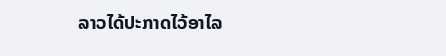ລາວໄດ້ປະກາດໄວ້ອາໄລ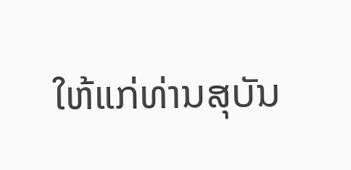ໃຫ້ແກ່ທ່ານສຸບັນ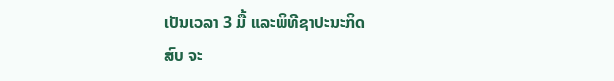ເປັນເວລາ 3 ມື້ ແລະພິທີຊາປະນະກິດ
ສົບ ຈະ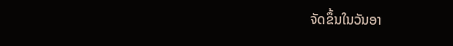ຈັດຂຶ້ນໃນວັນອາ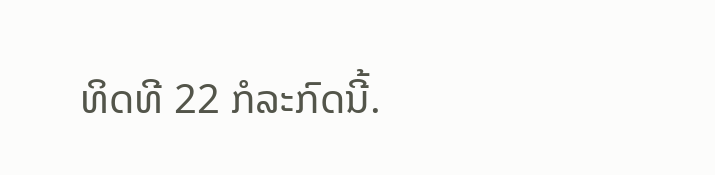ທິດທີ 22 ກໍລະກົດນີ້.